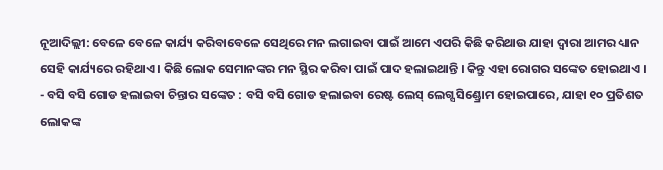ନୂଆଦିଲ୍ଲୀ: ବେଳେ ବେଳେ କାର୍ଯ୍ୟ କରିବାବେଳେ ସେଥିରେ ମନ ଲଗାଇବା ପାଇଁ ଆମେ ଏପରି କିଛି କରିଥାଉ ଯାହା ଦ୍ୱାରା ଆମର ଧ୍ୟାନ ସେହି କାର୍ଯ୍ୟରେ ରହିଥାଏ । କିଛି ଲୋକ ସେମାନଙ୍କର ମନ ସ୍ଥିର କରିବା ପାଇଁ ପାଦ ହଲାଇଥାନ୍ତି । କିନ୍ତୁ ଏହା ରୋଗର ସଙ୍କେତ ହୋଇଥାଏ ।
- ବସି ବସି ଗୋଡ ହଲାଇବା ଚିନ୍ତାର ସଙ୍କେତ : ବସି ବସି ଗୋଡ ହଲାଇବା ରେଷ୍ଟ ଲେସ୍ ଲେଗ୍ସ ସିଣ୍ଡ୍ରୋମ ହୋଇପାରେ, ଯାହା ୧୦ ପ୍ରତିଶତ ଲୋକଙ୍କ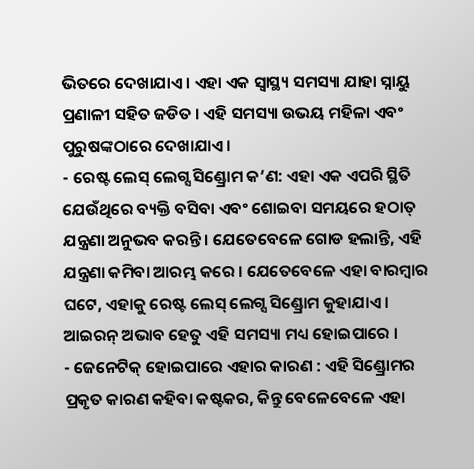ଭିତରେ ଦେଖାଯାଏ । ଏହା ଏକ ସ୍ୱାସ୍ଥ୍ୟ ସମସ୍ୟା ଯାହା ସ୍ନାୟୁ ପ୍ରଣାଳୀ ସହିତ ଜଡିତ । ଏହି ସମସ୍ୟା ଉଭୟ ମହିଳା ଏବଂ ପୁରୁଷଙ୍କଠାରେ ଦେଖାଯାଏ ।
- ରେଷ୍ଟ ଲେସ୍ ଲେଗ୍ସ ସିଣ୍ଡ୍ରୋମ କ’ଣ: ଏହା ଏକ ଏପରି ସ୍ଥିତି ଯେଉଁଥିରେ ବ୍ୟକ୍ତି ବସିବା ଏବଂ ଶୋଇବା ସମୟରେ ହଠାତ୍ ଯନ୍ତ୍ରଣା ଅନୁଭବ କରନ୍ତି । ଯେତେବେଳେ ଗୋଡ ହଲାନ୍ତି, ଏହି ଯନ୍ତ୍ରଣା କମିବା ଆରମ୍ଭ କରେ । ଯେତେବେଳେ ଏହା ବାରମ୍ବାର ଘଟେ, ଏହାକୁ ରେଷ୍ଟ ଲେସ୍ ଲେଗ୍ସ ସିଣ୍ଡ୍ରୋମ କୁହାଯାଏ । ଆଇରନ୍ ଅଭାବ ହେତୁ ଏହି ସମସ୍ୟା ମଧ୍ୟ ହୋଇପାରେ ।
- ଜେନେଟିକ୍ ହୋଇପାରେ ଏହାର କାରଣ : ଏହି ସିଣ୍ଡ୍ରୋମର ପ୍ରକୃତ କାରଣ କହିବା କଷ୍ଟକର, କିନ୍ତୁ ବେଳେବେଳେ ଏହା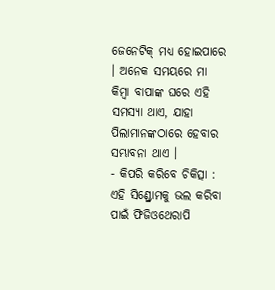ଜେନେଟିକ୍ ମଧ୍ୟ ହୋଇପାରେ । ଅନେକ ସମୟରେ ମା କିମ୍ବା ବାପାଙ୍କ ଘରେ ଏହି ସମସ୍ୟା ଥାଏ, ଯାହା ପିଲାମାନଙ୍କଠାରେ ହେବାର ସମ୍ଭାବନା ଥାଏ ।
- କିପରି କରିବେ ଚିକିତ୍ସା : ଏହି ସିଣ୍ଡ୍ରୋମକୁ ଭଲ କରିବା ପାଇଁ ଫିଜିଓଥେରାପି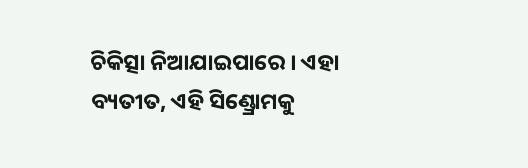ଚିକିତ୍ସା ନିଆଯାଇପାରେ । ଏହା ବ୍ୟତୀତ, ଏହି ସିଣ୍ଡ୍ରୋମକୁ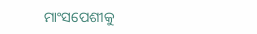ମାଂସପେଶୀକୁ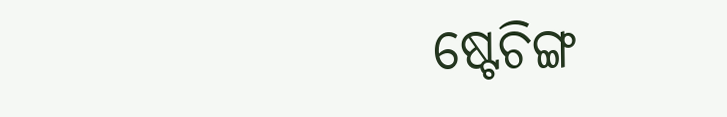ଷ୍ଟେଚିଙ୍ଗ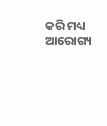କରି ମଧ୍ୟ ଆରୋଗ୍ୟ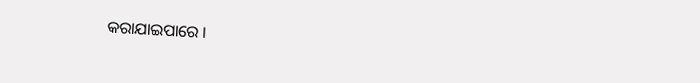କରାଯାଇପାରେ ।